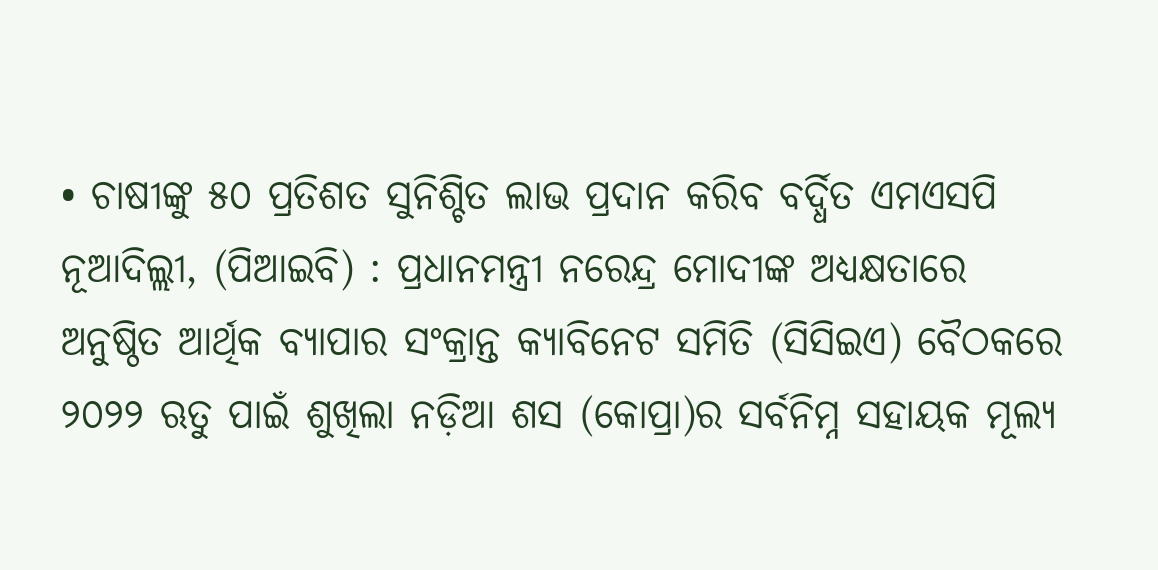• ଚାଷୀଙ୍କୁ ୫୦ ପ୍ରତିଶତ ସୁନିଶ୍ଚିତ ଲାଭ ପ୍ରଦାନ କରିବ ବର୍ଦ୍ଧିତ ଏମଏସପି
ନୂଆଦିଲ୍ଲୀ, (ପିଆଇବି) : ପ୍ରଧାନମନ୍ତ୍ରୀ ନରେନ୍ଦ୍ର ମୋଦୀଙ୍କ ଅଧ୍ୟକ୍ଷତାରେ ଅନୁଷ୍ଠିତ ଆର୍ଥିକ ବ୍ୟାପାର ସଂକ୍ରାନ୍ତ କ୍ୟାବିନେଟ ସମିତି (ସିସିଇଏ) ବୈଠକରେ ୨୦୨୨ ଋତୁ ପାଇଁ ଶୁଖିଲା ନଡ଼ିଆ ଶସ (କୋପ୍ରା)ର ସର୍ବନିମ୍ନ ସହାୟକ ମୂଲ୍ୟ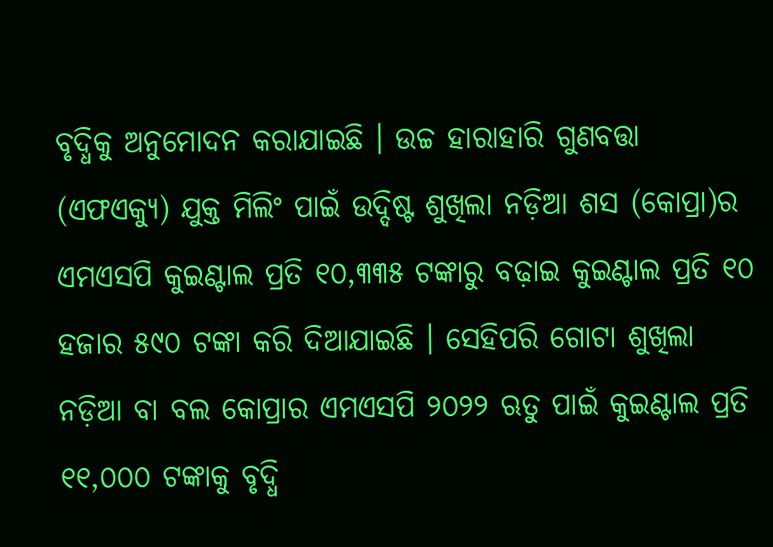ବୃଦ୍ଧିକୁ ଅନୁମୋଦନ କରାଯାଇଛି । ଉଚ୍ଚ ହାରାହାରି ଗୁଣବତ୍ତା (ଏଫଏକ୍ୟୁ) ଯୁକ୍ତ ମିଲିଂ ପାଇଁ ଉଦ୍ଦିଷ୍ଟ ଶୁଖିଲା ନଡ଼ିଆ ଶସ (କୋପ୍ରା)ର ଏମଏସପି କୁଇଣ୍ଟାଲ ପ୍ରତି ୧୦,୩୩୫ ଟଙ୍କାରୁ ବଢ଼ାଇ କୁଇଣ୍ଟାଲ ପ୍ରତି ୧୦ ହଜାର ୫୯୦ ଟଙ୍କା କରି ଦିଆଯାଇଛି । ସେହିପରି ଗୋଟା ଶୁଖିଲା ନଡ଼ିଆ ବା ବଲ କୋପ୍ରାର ଏମଏସପି ୨୦୨୨ ଋତୁ ପାଇଁ କୁଇଣ୍ଟାଲ ପ୍ରତି ୧୧,୦୦୦ ଟଙ୍କାକୁ ବୃଦ୍ଧି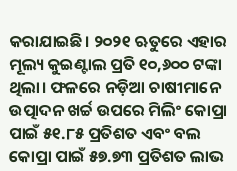କରାଯାଇଛି। ୨୦୨୧ ଋତୁରେ ଏହାର ମୂଲ୍ୟ କୁଇଣ୍ଟାଲ ପ୍ରତି ୧୦,୬୦୦ ଟଙ୍କା ଥିଲା। ଫଳରେ ନଡ଼ିଆ ଚାଷୀମାନେ ଉତ୍ପାଦନ ଖର୍ଚ୍ଚ ଉପରେ ମିଲିଂ କୋପ୍ରା ପାଇଁ ୫୧.୮୫ ପ୍ରତିଶତ ଏବଂ ବଲ କୋପ୍ରା ପାଇଁ ୫୭.୭୩ ପ୍ରତିଶତ ଲାଭ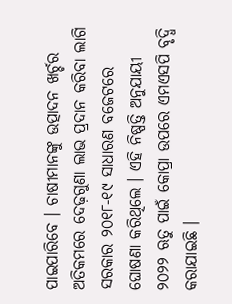ପାଇପାରିବେ । ଚାଷୀମାନଙ୍କୁ ଉତ୍ପାଦନ ଖର୍ଚ୍ଚର ଅତିକମରେ ଦେଢ଼ଗୁଣା ଲାଭ ପ୍ରଦାନ କରିବା ଲାଗି ସରକାର ୨୦୧୮-୧୯ ସାଧାରଣ ବଜେଟରେ ଘୋଷଣା କରିଥିଲେ । ଏହି ନିଷ୍ପତ୍ତି ଅନୁଯାୟୀ ୨୦୨୨ ଋତୁ ପାଇଁ କୋପ୍ରା ଉପରେ ଏମଏସପି ବୃଦ୍ଧି କରାଯାଇଛି ।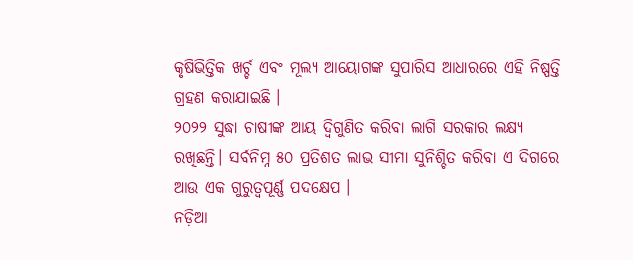କୃଷିଭିତ୍ତିକ ଖର୍ଚ୍ଚ ଏବଂ ମୂଲ୍ୟ ଆୟୋଗଙ୍କ ସୁପାରିସ ଆଧାରରେ ଏହି ନିଷ୍ପତ୍ତି ଗ୍ରହଣ କରାଯାଇଛି ।
୨୦୨୨ ସୁଦ୍ଧା ଚାଷୀଙ୍କ ଆୟ ଦ୍ବିଗୁଣିତ କରିବା ଲାଗି ସରକାର ଲକ୍ଷ୍ୟ ରଖିଛନ୍ତି। ସର୍ବନିମ୍ନ ୫୦ ପ୍ରତିଶତ ଲାଭ ସୀମା ସୁନିଶ୍ଚିତ କରିବା ଏ ଦିଗରେ ଆଉ ଏକ ଗୁରୁତ୍ବପୂର୍ଣ୍ଣ ପଦକ୍ଷେପ ।
ନଡ଼ିଆ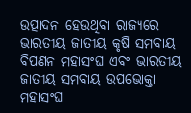ଉତ୍ପାଦନ ହେଉଥିବା ରାଜ୍ୟରେ ଭାରତୀୟ ଜାତୀୟ କୃଷି ସମବାୟ ବିପଣନ ମହାସଂଘ ଏବଂ ଭାରତୀୟ ଜାତୀୟ ସମବାୟ ଉପଭୋକ୍ତା ମହାସଂଘ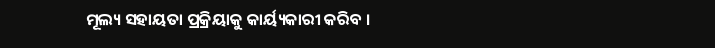ମୂଲ୍ୟ ସହାୟତା ପ୍ରକ୍ରିୟାକୁ କାର୍ୟ୍ୟକାରୀ କରିବ ।